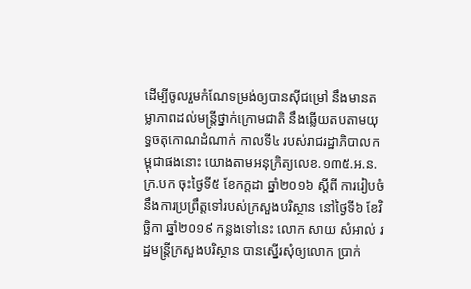ដើម្បីចូលរួមកំណែទម្រង់ឲ្យបានស៊ីជម្រៅ នឹងមានតម្លាភាពដល់មន្ត្រីថ្នាក់ក្រោមជាតិ នឹងឆ្លើយតបតាមយុទ្ធចតុកោណដំណាក់ កាលទី៤ របស់រាជរដ្ឋាភិបាលកម្ពុជាផងនោះ យោងតាមអនុក្រិត្យលេខ.១៣៥.អ.ន.ក្រ.បក ចុះថ្ងៃទី៥ ខែកក្តដា ឆ្នាំ២០១៦ ស្តីពី ការរៀបចំនឹងការប្រព្រឹត្តទៅរបស់ក្រសួងបរិស្ថាន នៅថ្ងៃទី៦ ខែវិច្ឆិកា ឆ្នាំ២០១៩ កន្លងទៅនេះ លោក សាយ សំអាល់ រដ្ឋមន្ត្រីក្រសួងបរិស្ថាន បានស្នើរសុំឲ្យលោក ប្រាក់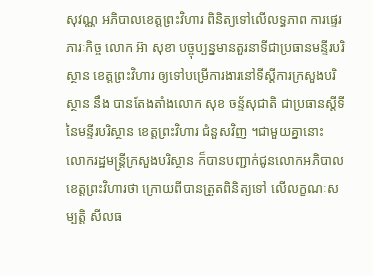សុវណ្ណ អភិបាលខេត្តព្រះវិហារ ពិនិត្យទៅលើលទ្ធភាព ការផ្ទេរភារៈកិច្ច លោក អ៊ា សុខា បច្ចុប្បន្នមានតួរនាទីជាប្រធានមន្ទីរបរិស្ថាន ខេត្តព្រះវិហារ ឲ្យទៅបម្រើការងារនៅទីស្តីការក្រសួងបរិស្ថាន នឹង បានតែងតាំងលោក សុខ ចន្ទ័សុជាតិ ជាប្រធានស្តីទី នៃមន្ទីរបរិស្ថាន ខេត្តព្រះវិហារ ជំនួសវិញ ។ជាមួយគ្នានោះ លោករដ្ឋមន្ត្រីក្រសួងបរិស្ថាន ក៏បានបញ្ជាក់ជូនលោកអភិបាលខេត្តព្រះវិហារថា ក្រោយពីបានត្រួតពិនិត្យទៅ លើលក្ខណៈសម្បត្តិ សីលធ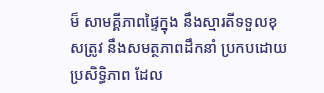ម៏ សាមគ្គីភាពផ្ទៃក្នុង នឹងស្មារតីទទួលខុសត្រូវ នឹងសមត្ថភាពដឹកនាំ ប្រកបដោយប្រសិទ្ធិភាព ដែល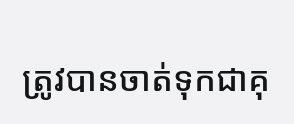ត្រូវបានចាត់ទុកជាគុ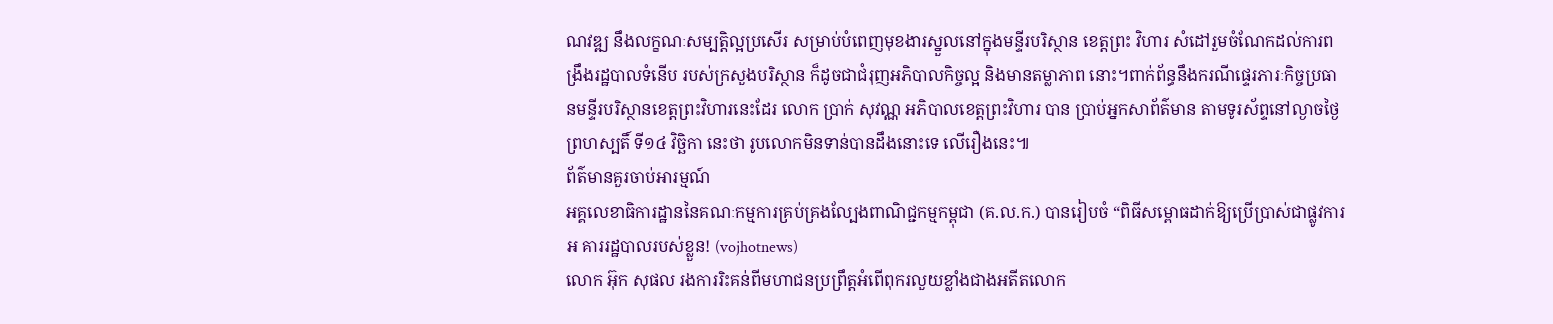ណវឌ្ឍ នឹងលក្ខណៈសម្បត្តិល្អប្រសើរ សម្រាប់បំពេញមុខងារស្នួលនៅក្នុងមន្ទីរបរិស្ថាន ខេត្តព្រះ វិហារ សំដៅរួមចំណែកដល់ការពង្រឹងរដ្ឋបាលទំនើប របស់ក្រសួងបរិស្ថាន ក៏ដូចជាជំរុញអភិបាលកិច្ចល្អ និងមានតម្លាភាព នោះ។ពាក់ព័ន្ធនឹងករណីផ្ទេរភារៈកិច្ចប្រធានមន្ទីរបរិស្ថានខេត្តព្រះវិហារនេះដែរ លោក ប្រាក់ សុវណ្ណ អភិបាលខេត្តព្រះវិហារ បាន ប្រាប់អ្នកសាព័ត៌មាន តាមទូរស័ព្ទនៅល្ងាចថ្ងៃព្រហស្បតិ៍ ទី១៤ វិច្ឆិកា នេះថា រូបលោកមិនទាន់បានដឹងនោះទេ លើរឿងនេះ៕
ព័ត៌មានគួរចាប់អារម្មណ៍
អគ្គលេខាធិការដ្ឋាននៃគណៈកម្មការគ្រប់គ្រងល្បែងពាណិជ្ជកម្មកម្ពុជា (គ.ល.ក.) បានរៀបចំ “ពិធីសម្ពោធដាក់ឱ្យប្រើប្រាស់ជាផ្លូវការអ គាររដ្ឋបាលរបស់ខ្លួន! (vojhotnews)
លោក អ៊ុក សុផល រងការរិះគន់ពីមហាជនប្រព្រឹត្តអំពើពុករលួយខ្លាំងជាងអតីតលោក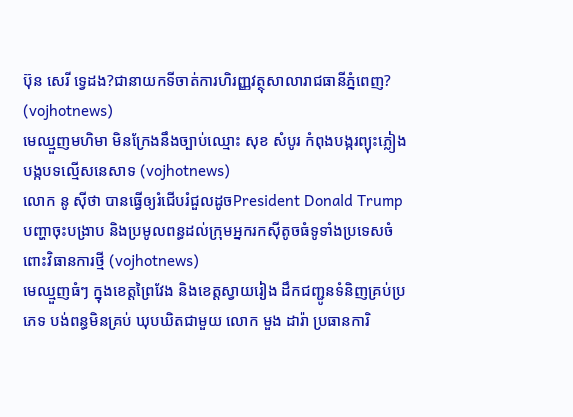ប៊ុន សេរី ទ្វេដង?ជានាយកទីចាត់ការហិរញ្ញវត្ថុសាលារាជធានីភ្នំពេញ? (vojhotnews)
មេឈ្មួញមហិមា មិនក្រែងនឹងច្បាប់ឈ្មោះ សុខ សំបូរ កំពុងបង្ករព្យុះភ្លៀង បង្កបទល្មើសនេសាទ (vojhotnews)
លោក នូ សុីថា បានធ្វើឲ្យរំជើបរំជួលដូចPresident Donald Trumpបញ្ហាចុះបង្រាប និងប្រមូលពន្ធដល់ក្រុមអ្នករកស៊ីតូចធំទូទាំងប្រទេសចំពោះវិធានការថ្មី (vojhotnews)
មេឈ្មួញធំៗ ក្នុងខេត្តព្រៃវែង និងខេត្តស្វាយរៀង ដឹកជញ្ជូនទំនិញគ្រប់ប្រភេទ បង់ពន្ធមិនគ្រប់ ឃុបឃិតជាមួយ លោក មួង ដារ៉ា ប្រធានការិ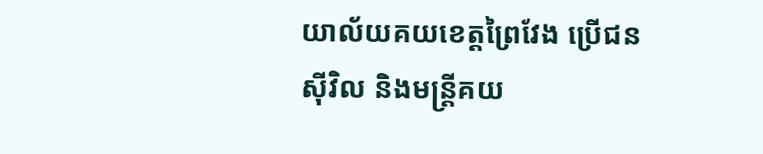យាល័យគយខេត្តព្រៃវែង ប្រេីជន សុីវិល និងមន្ត្រីគយ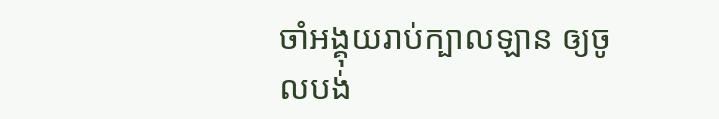ចាំអង្គុយរាប់ក្បាលឡាន ឲ្យចូលបង់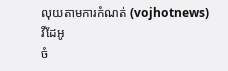លុយតាមការកំណត់ (vojhotnews)
វីដែអូ
ចំ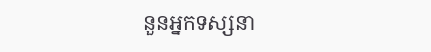នួនអ្នកទស្សនា